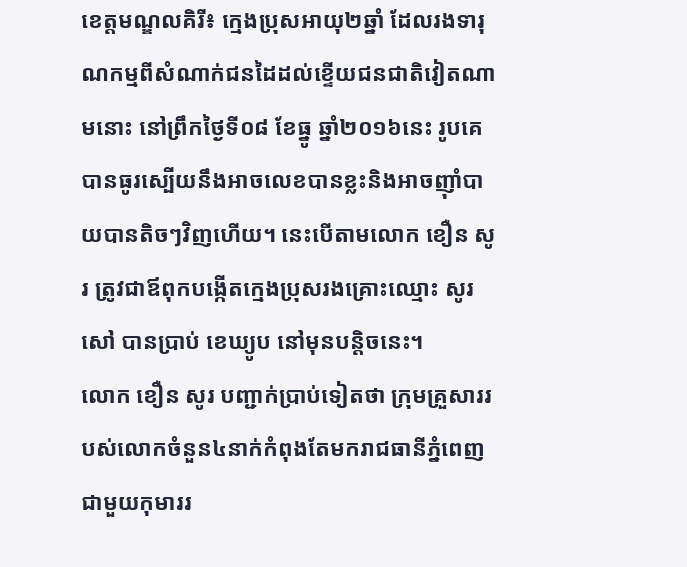ខេត្តមណ្ឌលគិរី៖ ក្មេងប្រុសអាយុ២ឆ្នាំ ដែលរងទារុណកម្មពីសំណាក់ជនដៃដល់ខ្ទើយជនជាតិវៀតណាមនោះ នៅព្រឹកថ្ងៃទី០៨ ខែធ្នូ ឆ្នាំ២០១៦នេះ រូបគេបានធូរស្បើយនឹងអាចលេខបានខ្លះនិងអាចញ៉ាំបាយបានតិចៗវិញហើយ។ នេះបើតាមលោក ខឿន សូរ ត្រូវជាឪពុកបង្កើតក្មេងប្រុសរងគ្រោះឈ្មោះ សូរ សៅ បានប្រាប់ ខេឃ្យូប នៅមុនបន្តិចនេះ។
លោក ខឿន សូរ បញ្ជាក់ប្រាប់ទៀតថា ក្រុមគ្រួសាររបស់លោកចំនួន៤នាក់កំពុងតែមករាជធានីភ្នំពេញជាមួយកុមាររ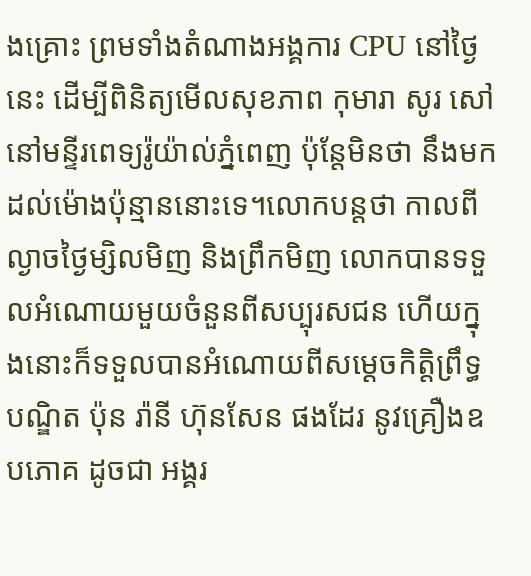ងគ្រោះ ព្រមទាំងតំណាងអង្គការ CPU នៅថ្ងៃនេះ ដើម្បីពិនិត្យមើលសុខភាព កុមារា សូរ សៅ នៅមន្ទីរពេទ្យរ៉ូយ៉ាល់ភ្នំពេញ ប៉ុន្តែមិនថា នឹងមកដល់ម៉ោងប៉ុន្មាននោះទេ។លោកបន្តថា កាលពីល្ងាចថ្ងៃម្សិលមិញ និងព្រឹកមិញ លោកបានទទួលអំណោយមួយចំនួនពីសប្បុរសជន ហើយក្នុងនោះក៏ទទួលបានអំណោយពីសម្ដេចកិត្តិព្រឹទ្ធបណ្ឌិត ប៉ុន រ៉ានី ហ៊ុនសែន ផងដែរ នូវគ្រឿងឧបភោគ ដូចជា អង្គរ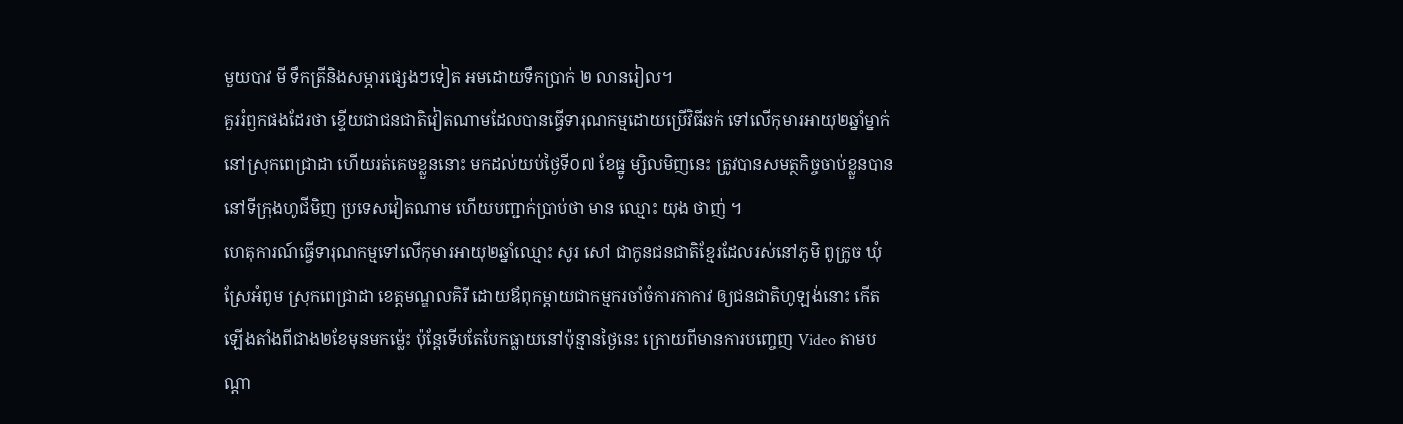មួយបាវ មី ទឹកត្រីនិងសម្ភារផ្សេងៗទៀត អមដោយទឹកប្រាក់ ២ លានរៀល។
គួររំឭកផងដែរថា ខ្ទើយជាជនជាតិវៀតណាមដែលបានធ្វើទារុណកម្មដោយប្រើវិធីឆក់ ទៅលើកុមារអាយុ២ឆ្នាំម្នាក់ នៅស្រុកពេជ្រាដា ហើយរត់គេចខ្លួននោះ មកដល់យប់ថ្ងៃទី០៧ ខែធ្នូ ម្សិលមិញនេះ ត្រូវបានសមត្ថកិច្ចចាប់ខ្លួនបាននៅទីក្រុងហូជីមិញ ប្រទេសវៀតណាម ហើយបញ្ជាក់ប្រាប់ថា មាន ឈ្មោះ យុង ថាញ់ ។
ហេតុការណ៍ធ្វើទារុណកម្មទៅលើកុមារអាយុ២ឆ្នាំឈ្មោះ សូរ សៅ ជាកូនជនជាតិខ្មែរដែលរស់នៅភូមិ ពូក្រូច ឃុំស្រែអំពូម ស្រុកពេជ្រាដា ខេត្តមណ្ឌលគិរី ដោយឪពុកម្តាយជាកម្មករចាំចំការកាកាវ ឲ្យជនជាតិហូឡង់នោះ កើតឡើងតាំងពីជាង២ខែមុនមកម្ល៉េះ ប៉ុន្តែទើបតែបែកធ្លាយនៅប៉ុន្មានថ្ងៃនេះ ក្រោយពីមានការបញ្ចេញ Video តាមបណ្ដា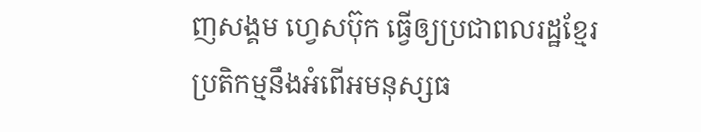ញសង្គម ហ្វេសប៊ុក ធ្វើឲ្យប្រជាពលរដ្ឋខ្មែរប្រតិកម្មនឹងអំពើអមនុស្សធ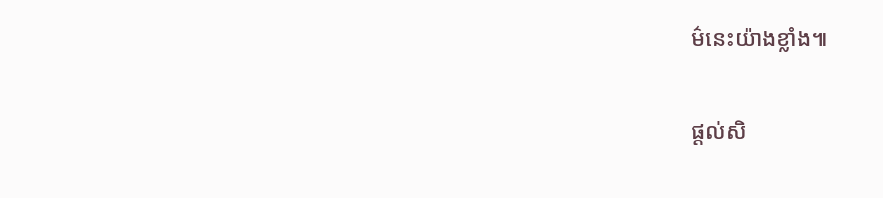ម៌នេះយ៉ាងខ្លាំង៕

ផ្ដល់សិ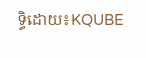ទ្ធិដោយ៖KQUBE